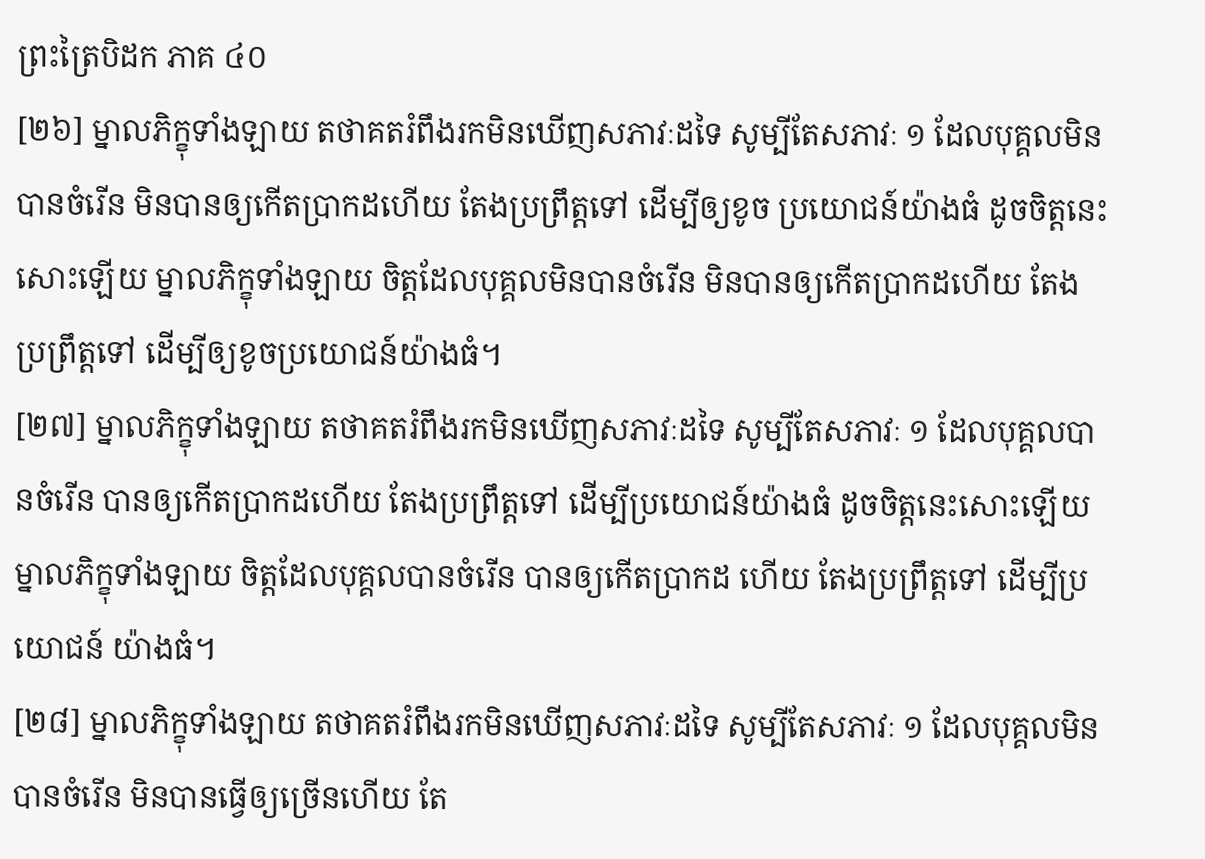ព្រះត្រៃបិដក ភាគ ៤០
[២៦] ម្នាលភិក្ខុទាំងឡាយ តថាគតរំពឹងរកមិនឃើញសភាវៈដទៃ សូម្បីតែសភាវៈ ១ ដែលបុគ្គលមិនបានចំរើន មិនបានឲ្យកើតប្រាកដហើយ តែងប្រព្រឹត្តទៅ ដើម្បីឲ្យខូច ប្រយោជន៍យ៉ាងធំ ដូចចិត្តនេះសោះឡើយ ម្នាលភិក្ខុទាំងឡាយ ចិត្តដែលបុគ្គលមិនបានចំរើន មិនបានឲ្យកើតប្រាកដហើយ តែងប្រព្រឹត្តទៅ ដើម្បីឲ្យខូចប្រយោជន៍យ៉ាងធំ។
[២៧] ម្នាលភិក្ខុទាំងឡាយ តថាគតរំពឹងរកមិនឃើញសភាវៈដទៃ សូម្បីតែសភាវៈ ១ ដែលបុគ្គលបានចំរើន បានឲ្យកើតប្រាកដហើយ តែងប្រព្រឹត្តទៅ ដើម្បីប្រយោជន៍យ៉ាងធំ ដូចចិត្តនេះសោះឡើយ ម្នាលភិក្ខុទាំងឡាយ ចិត្តដែលបុគ្គលបានចំរើន បានឲ្យកើតប្រាកដ ហើយ តែងប្រព្រឹត្តទៅ ដើម្បីប្រយោជន៍ យ៉ាងធំ។
[២៨] ម្នាលភិក្ខុទាំងឡាយ តថាគតរំពឹងរកមិនឃើញសភាវៈដទៃ សូម្បីតែសភាវៈ ១ ដែលបុគ្គលមិនបានចំរើន មិនបានធ្វើឲ្យច្រើនហើយ តែ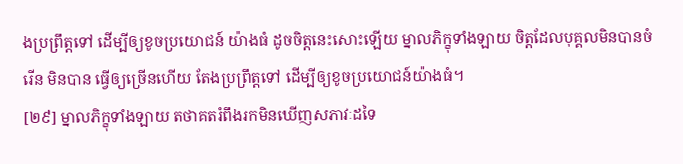ងប្រព្រឹត្តទៅ ដើម្បីឲ្យខូចប្រយោជន៍ យ៉ាងធំ ដូចចិត្តនេះសោះឡើយ ម្នាលភិក្ខុទាំងឡាយ ចិត្តដែលបុគ្គលមិនបានចំរើន មិនបាន ធ្វើឲ្យច្រើនហើយ តែងប្រព្រឹត្តទៅ ដើម្បីឲ្យខូចប្រយោជន៍យ៉ាងធំ។
[២៩] ម្នាលភិក្ខុទាំងឡាយ តថាគតរំពឹងរកមិនឃើញសភាវៈដទៃ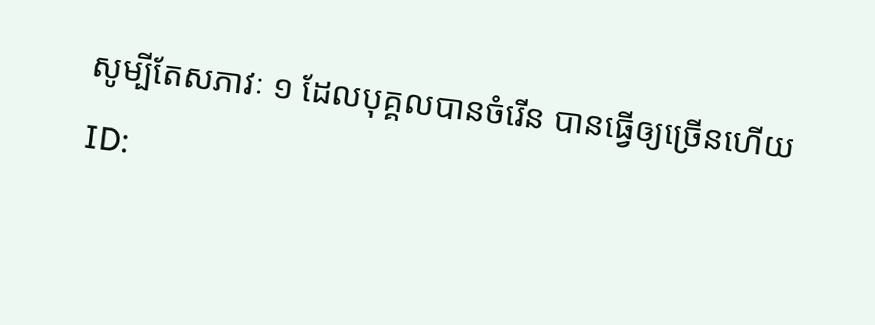សូម្បីតែសភាវៈ ១ ដែលបុគ្គលបានចំរើន បានធ្វើឲ្យច្រើនហើយ
ID: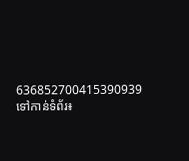636852700415390939
ទៅកាន់ទំព័រ៖